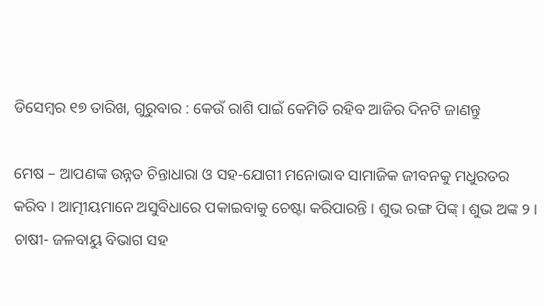ଡିସେମ୍ବର ୧୭ ତାରିଖ, ଗୁରୁବାର : କେଉଁ ରାଶି ପାଇଁ କେମିତି ରହିବ ଆଜିର ଦିନଟି ଜାଣନ୍ତୁ

ମେଷ – ଆପଣଙ୍କ ଉନ୍ନତ ଚିନ୍ତାଧାରା ଓ ସହ-ଯୋଗୀ ମନୋଭାବ ସାମାଜିକ ଜୀବନକୁ ମଧୁରତର କରିବ । ଆତ୍ମୀୟମାନେ ଅସୁବିଧାରେ ପକାଇବାକୁ ଚେଷ୍ଟା କରିପାରନ୍ତି । ଶୁଭ ରଙ୍ଗ ପିଙ୍କ୍ । ଶୁଭ ଅଙ୍କ ୨ । ଚାଷୀ- ଜଳବାୟୁ ବିଭାଗ ସହ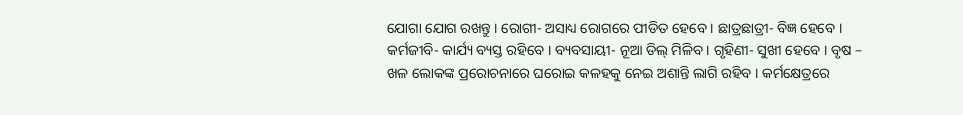ଯୋଗା ଯୋଗ ରଖନ୍ତୁ । ରୋଗୀ- ଅସାଧ୍ୟ ରୋଗରେ ପୀଡିତ ହେବେ । ଛାତ୍ରଛାତ୍ରୀ- ବିଜ୍ଞ ହେବେ । କର୍ମଜୀବି- କାର୍ଯ୍ୟ ବ୍ୟସ୍ତ ରହିବେ । ବ୍ୟବସାୟୀ- ନୂଆ ଡିଲ୍ ମିଳିବ । ଗୃହିଣୀ- ସୁଖୀ ହେବେ । ବୃଷ – ଖଳ ଲୋକଙ୍କ ପ୍ରରୋଚନାରେ ଘରୋଇ କଳହକୁ ନେଇ ଅଶାନ୍ତି ଲାଗି ରହିବ । କର୍ମକ୍ଷେତ୍ରରେ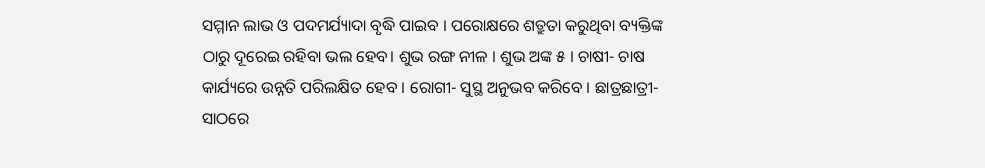ସମ୍ମାନ ଲାଭ ଓ ପଦମର୍ଯ୍ୟାଦା ବୃଦ୍ଧି ପାଇବ । ପରୋକ୍ଷରେ ଶତ୍ରୁତା କରୁଥିବା ବ୍ୟକ୍ତିଙ୍କ ଠାରୁ ଦୂରେଇ ରହିବା ଭଲ ହେବ। ଶୁଭ ରଙ୍ଗ ନୀଳ । ଶୁଭ ଅଙ୍କ ୫ । ଚାଷୀ- ଚାଷ କାର୍ଯ୍ୟରେ ଉନ୍ନତି ପରିଲକ୍ଷିତ ହେବ । ରୋଗୀ- ସୁସ୍ଥ ଅନୁଭବ କରିବେ । ଛାତ୍ରଛାତ୍ରୀ- ସାଠରେ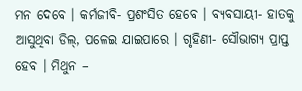ମନ ଦେବେ । କର୍ମଜୀବି- ପ୍ରଶଂସିତ ହେବେ । ବ୍ୟବସାୟୀ- ହାତକୁ ଆସୁଥିବା ଡିଲ୍‌, ପଳେଇ ଯାଇପାରେ । ଗୃହିଣୀ- ସୌଭାଗ୍ୟ ପ୍ରାପ୍ତ ହେବ । ମିଥୁନ –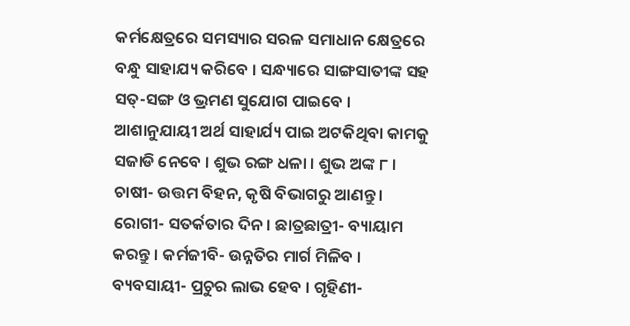କର୍ମକ୍ଷେତ୍ରରେ ସମସ୍ୟାର ସରଳ ସମାଧାନ କ୍ଷେତ୍ରରେ ବନ୍ଧୁ ସାହାଯ୍ୟ କରିବେ । ସନ୍ଧ୍ୟାରେ ସାଙ୍ଗସାତୀଙ୍କ ସହ ସତ୍‌-ସଙ୍ଗ ଓ ଭ୍ରମଣ ସୁଯୋଗ ପାଇବେ । ଆଶାନୁଯାୟୀ ଅର୍ଥ ସାହାର୍ଯ୍ୟ ପାଇ ଅଟକିଥିବା କାମକୁ ସଜାଡି ନେବେ । ଶୁଭ ରଙ୍ଗ ଧଳା । ଶୁଭ ଅଙ୍କ ୮ ।  ଚାଷୀ- ଉତ୍ତମ ବିହନ, କୃଷି ବିଭାଗରୁ ଆଣନ୍ତୁ । ରୋଗୀ- ସତର୍କତାର ଦିନ । ଛାତ୍ରଛାତ୍ରୀ- ବ୍ୟାୟାମ କରନ୍ତୁ । କର୍ମଜୀବି- ଉନ୍ନତିର ମାର୍ଗ ମିଳିବ । ବ୍ୟବସାୟୀ- ପ୍ରଚୁର ଲାଭ ହେବ । ଗୃହିଣୀ-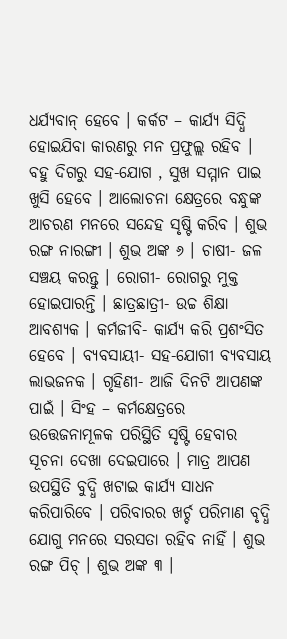ଧର୍ଯ୍ୟବାନ୍ ହେବେ । କର୍କଟ – କାର୍ଯ୍ୟ ସିଦ୍ଧି ହୋଇଯିବା କାରଣରୁ ମନ ପ୍ରଫୁଲ୍ଲ ରହିବ । ବହୁ ଦିଗରୁ ସହ-ଯୋଗ , ସୁଖ ସମ୍ମାନ ପାଇ ଖୁସି ହେବେ । ଆଲୋଚନା କ୍ଷେତ୍ରରେ ବନ୍ଧୁଙ୍କ ଆଚରଣ ମନରେ ସନ୍ଦେହ ସୃଷ୍ଟି କରିବ । ଶୁଭ ରଙ୍ଗ ନାରଙ୍ଗୀ । ଶୁଭ ଅଙ୍କ ୬ । ଚାଷୀ- ଜଳ ସଞ୍ଚୟ କରନ୍ତୁ । ରୋଗୀ- ରୋଗରୁ ମୁକ୍ତ ହୋଇପାରନ୍ତି । ଛାତ୍ରଛାତ୍ରୀ- ଉଚ୍ଚ ଶିକ୍ଷା ଆବଶ୍ୟକ । କର୍ମଜୀବି- କାର୍ଯ୍ୟ କରି ପ୍ରଶଂସିତ ହେବେ । ବ୍ୟବସାୟୀ- ସହ-ଯୋଗୀ ବ୍ୟବସାୟ ଲାଭଜନକ । ଗୃହିଣୀ- ଆଜି ଦିନଟି ଆପଣଙ୍କ ପାଇଁ । ସିଂହ – କର୍ମକ୍ଷେତ୍ରରେ ଉତ୍ତେଜନାମୂଳକ ପରିସ୍ଥିତି ସୃଷ୍ଟି ହେବାର ସୂଚନା ଦେଖା ଦେଇପାରେ । ମାତ୍ର ଆପଣ ଉପସ୍ଥିତି ବୁଦ୍ଧି ଖଟାଇ କାର୍ଯ୍ୟ ସାଧନ କରିପାରିବେ । ପରିବାରର ଖର୍ଚ୍ଚ ପରିମାଣ ବୃଦ୍ଧି ଯୋଗୁ ମନରେ ସରସତା ରହିବ ନାହିଁ । ଶୁଭ ରଙ୍ଗ ପିଚ୍ । ଶୁଭ ଅଙ୍କ ୩ ।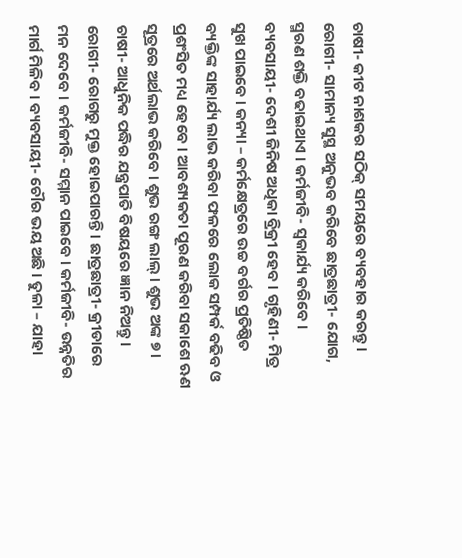ଚାଷୀ- କୀଟ ନାଶକର ସଠିକ୍ ସମୟରେ ବ୍ୟବହାର କରନ୍ତୁ । ରୋଗୀ- ସାମାନ୍ୟ ସୁସ୍ଥ ଅନୁଭବ କରିବେ ଛାତ୍ରଛାତ୍ରୀ- ଯୋଗ, ସ୍ମରଣ ଶକ୍ତି ବଢାଇଥାଏ । କର୍ମଜୀବି- ସ୍ୱକାର୍ଯ୍ୟ କରିବେ । ବ୍ୟବସାୟୀ- ଦେଶୀ ଜିନିଷ ଅଧିକା ବ୍ରିକ୍ରୀ ହେବ । ଗୃହିଣୀ- ମିତ୍ର ସୁଖ ପାଇବେ । କନ୍ୟା – କର୍ମକ୍ଷେତ୍ରରେ ଉଚ୍ଚ ବର୍ଗର ପ୍ରତିଷ୍ଠିତ ବ୍ୟକ୍ତିଙ୍କ ସାହାର୍ଯ୍ୟ ଲାଭ କରିବା ଫଳରେ ଲୋକ ସମ୍ପର୍କ ବଢିବ ଓ ପ୍ରଶଂସିତ ମଧ୍ୟ ହେବେ । ଆବଶ୍ୟକତା ପୂରଣ କରିବା ସକାଶେ ଋଣ ସୂତ୍ରରେ ଅର୍ଥଲାଭ କରିବେ । ଶୁଭ ରଙ୍ଗ ଲାଲ୍ । ଶୁଭ ଅଙ୍କ ୭ । ଚାଷୀ- ଆଧୁନିକ ପଦ୍ଧିର ଯନ୍ତ୍ରପାତି ବିଷୟରେ ଜ୍ଞାନ ନିଅନ୍ତୁ । ରୋଗୀ- ରୋଗରୁ ମୁକ୍ତ ହୋଇପାରନ୍ତି । ଛାତ୍ରଛାତ୍ରୀ- କ୍ରୀଡାରେ ମନ ଦେବେ । କର୍ମଜୀବି- ସମ୍ମାନ ପାଇବେ । କର୍ମଜୀବି- ଉନ୍ନତିର ମାର୍ଗ ମିଳିବ । ବ୍ୟବସାୟୀ- ଚୌର ଭୟ ଅଛି । ତୁଳା – ଯାହା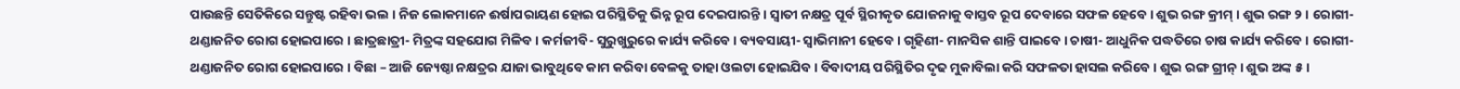ପାଉଛନ୍ତି ସେତିକିରେ ସନ୍ତୁଷ୍ଟ ରହିବା ଭଲ । ନିଜ ଲୋକମାନେ ଈର୍ଷାପରାୟଣ ହୋଇ ପରିସ୍ଥିତିକୁ ଭିନ୍ନ ରୂପ ଦେଇପାରନ୍ତି । ସ୍ୱାତୀ ନକ୍ଷତ୍ର ପୂର୍ବ ସ୍ଥିରୀକୃତ ଯୋଜନାକୁ ବାସ୍ତବ ରୂପ ଦେବାରେ ସଫଳ ହେବେ । ଶୁଭ ରଙ୍ଗ କ୍ରୀମ୍ । ଶୁଭ ରଙ୍ଗ ୨ । ରୋଗୀ- ଥଣ୍ଡାଜନିତ ରୋଗ ହୋଇପାରେ । ଛାତ୍ରଛାତ୍ରୀ- ମିତ୍ରଙ୍କ ସହଯୋଗ ମିଳିବ । କର୍ମଜୀବି- ସୁରୁଖୁରୁରେ କାର୍ଯ୍ୟ କରିବେ । ବ୍ୟବସାୟୀ- ସ୍ୱାଭିମାନୀ ହେବେ । ଗୃହିଣୀ- ମାନସିକ ଶାନ୍ତି ପାଇବେ । ଚାଷୀ- ଆଧୁନିକ ପଦ୍ଧତିରେ ଚାଷ କାର୍ଯ୍ୟ କରିବେ । ରୋଗୀ- ଥଣ୍ଡାଜନିତ ରୋଗ ହୋଇପାରେ । ବିଛା – ଆଜି ଜ୍ୟେଷ୍ଠା ନକ୍ଷତ୍ରର ଯାଜା ଭାବୁଥିବେ କାମ କରିବା ବେଳକୁ ତାହା ଓଲଟା ହୋଇଯିବ । ବିବାଦୀୟ ପରିସ୍ଥିତିର ଦୃଢ ମୁକାବିଲା କରି ସଫଳତା ହାସଲ କରିବେ । ଶୁଭ ରଙ୍ଗ ଗ୍ରୀନ୍ । ଶୁଭ ଅଙ୍କ ୫ ।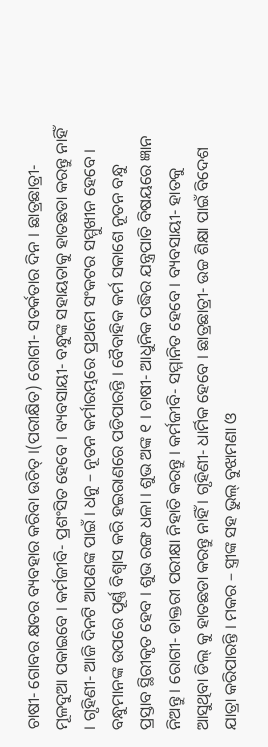ଚାଷୀ- ଗୋବର କ୍ଷତର ବ୍ୟବହାର କରିବା ଉଚିତ୍ ।(ପରୀକ୍ଷିତ) ରୋଗୀ- ସତର୍କତାର ଦିନ । ଛାତ୍ରଛାତ୍ରୀ- ମୂଳଦୁଆ ପକାଇବେ । କର୍ମଜୀବି- ପ୍ରଶଂସିତ ହେବେ । ବ୍ୟବସାୟୀ- ବନ୍ଧୁଙ୍କ ସହାୟତାକୁ ହାତଛଡା କରନ୍ତୁ ନାହିଁ । ଗୃହିଣୀ- ଆଜି ଦିନଟି ଆପଣଙ୍କ ପାଇଁ । ଧନୁ – ନୂତନ କର୍ମାରମ୍ଭରେ ପ୍ରଥମେ ସଂକଟର ସମ୍ମୁଖୀନ ହେବେ । ବନ୍ଧୁମାନଙ୍କ ଉପରେ ପୂର୍ଣ୍ଣ ବିଶ୍ୱାସ କରି ହଇରାଣରେ ପଡିପାରନ୍ତି । ବୈବାହିକ କର୍ମ ସକାଶେ ନୂତନ ବନ୍ଧୁ ପ୍ରସ୍ତାବ ସ୍ଥିରୀକୃତ ହେବ । ଶୁଭ ରଙ୍ଗ ଧଳା । ଶୁଭ ଅଙ୍କ ୧ । ଚାଷୀ- ଆଧୁନିକ ପଦ୍ଧିର ଯନ୍ତ୍ରପାତି ବିଷୟରେ ଜ୍ଞାନ ନିଅନ୍ତୁ । ରୋଗୀ- ଡାକ୍ତରୀ ପରୀକ୍ଷା ନିହାତି କରନ୍ତୁ । କର୍ମଜୀବି- ସମ୍ମାନିତ ହେବେ । ବ୍ୟବସାୟୀ- ହାତକୁ ଆସୁଥିବା ଡିଲ୍ କୁ ହାତଛଡା କରନ୍ତୁ ନାହିଁ । ଗୃହିଣୀ- ଧାର୍ମିକ ହେବେ । ଛାତ୍ରଛାତ୍ରୀ- ଉଚ୍ଚ ଶିକ୍ଷା ପାଇଁ ବିଦେଶ ଯାତ୍ରା କରିପାରନ୍ତି । ମକର – ସ୍ତ୍ରୀଙ୍କ ସହ ଭୁଲ୍ ବୁଝାମଣା ଓ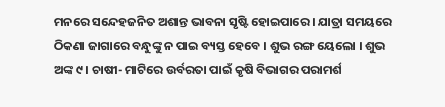ମନରେ ସନ୍ଦେହଜନିତ ଅଶାନ୍ତ ଭାବନା ସୃଷ୍ଟି ହୋଇପାରେ । ଯାତ୍ରା ସମୟରେ ଠିକଣା ଜାଗାରେ ବନ୍ଧୁଙ୍କୁ ନ ପାଇ ବ୍ୟସ୍ତ ହେବେ । ଶୁଭ ରଙ୍ଗ ୟେଲୋ । ଶୁଭ ଅଙ୍କ ୯ । ଚାଷୀ- ମାଟିରେ ଉର୍ବରତା ପାଇଁ କୃଷି ବିଭାଗର ପରାମର୍ଶ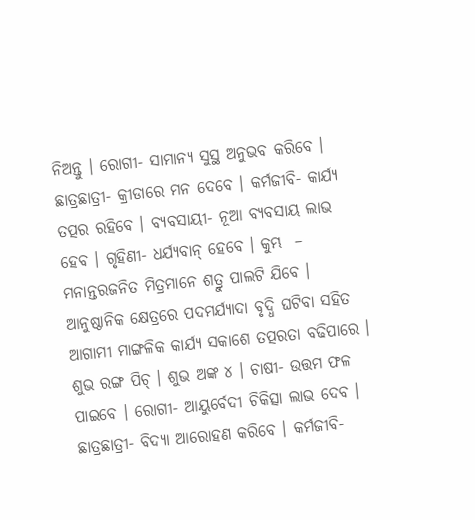ନିଅନ୍ତୁ । ରୋଗୀ- ସାମାନ୍ୟ ସୁସ୍ଥ ଅନୁଭବ କରିବେ । ଛାତ୍ରଛାତ୍ରୀ- କ୍ରୀଡାରେ ମନ ଦେବେ । କର୍ମଜୀବି- କାର୍ଯ୍ୟ ତତ୍ପର ରହିବେ । ବ୍ୟବସାୟୀ- ନୂଆ ବ୍ୟବସାୟ ଲାଭ ହେବ । ଗୃହିଣୀ- ଧର୍ଯ୍ୟବାନ୍ ହେବେ । କୁମ୍ଭ  – ମନାନ୍ତରଜନିତ ମିତ୍ରମାନେ ଶତ୍ରୁ ପାଲଟି ଯିବେ । ଆନୁଷ୍ଠାନିକ କ୍ଷେତ୍ରରେ ପଦମର୍ଯ୍ୟାଦା ବୃଦ୍ଧି ଘଟିବା ସହିତ ଆଗାମୀ ମାଙ୍ଗଳିକ କାର୍ଯ୍ୟ ସକାଶେ ତତ୍ପରତା ବଢିପାରେ । ଶୁଭ ରଙ୍ଗ ପିଚ୍ । ଶୁଭ ଅଙ୍କ ୪ । ଚାଷୀ- ଉତ୍ତମ ଫଳ ପାଇବେ । ରୋଗୀ- ଆୟୁର୍ବେଦୀ ଚିକିତ୍ସା ଲାଭ ଦେବ । ଛାତ୍ରଛାତ୍ରୀ- ବିଦ୍ୟା ଆରୋହଣ କରିବେ । କର୍ମଜୀବି-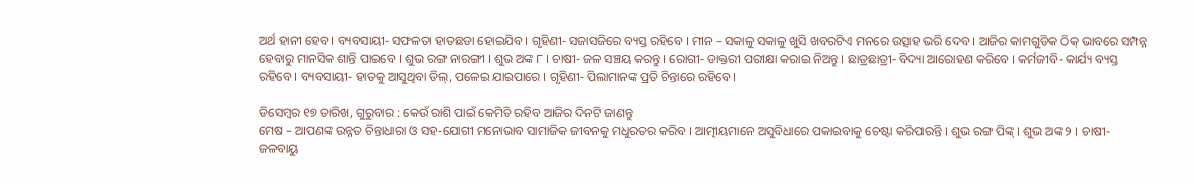ଅର୍ଥ ହାନୀ ହେବ । ବ୍ୟବସାୟୀ- ସଫଳତା ହାତଛଡା ହୋଇଯିବ । ଗୃହିଣୀ- ସଜାସଜିରେ ବ୍ୟସ୍ତ ରହିବେ । ମୀନ – ସକାଳୁ ସକାଳୁ ଖୁସି ଖବରଟିଏ ମନରେ ଉତ୍ସାହ ଭରି ଦେବ । ଆଜିର କାମଗୁଡିକ ଠିକ୍ ଭାବରେ ସମ୍ପନ୍ନ ହେବାରୁ ମାନସିକ ଶାନ୍ତି ପାଇବେ । ଶୁଭ ରଙ୍ଗ ନାରଙ୍ଗୀ । ଶୁଭ ଅଙ୍କ ୮ । ଚାଷୀ- ଜଳ ସଞ୍ଚୟ କରନ୍ତୁ । ରୋଗୀ- ଡାକ୍ତରୀ ପରୀକ୍ଷା କରାଇ ନିଅନ୍ତୁ । ଛାତ୍ରଛାତ୍ରୀ- ବିଦ୍ୟା ଆରୋହଣ କରିବେ । କର୍ମଜୀବି- କାର୍ଯ୍ୟ ବ୍ୟସ୍ତ ରହିବେ । ବ୍ୟବସାୟୀ- ହାତକୁ ଆସୁଥିବା ଡିଲ୍‌, ପଳେଇ ଯାଇପାରେ । ଗୃହିଣୀ- ପିଲାମାନଙ୍କ ପ୍ରତି ଚିନ୍ତାରେ ରହିବେ ।

ଡିସେମ୍ବର ୧୭ ତାରିଖ, ଗୁରୁବାର : କେଉଁ ରାଶି ପାଇଁ କେମିତି ରହିବ ଆଜିର ଦିନଟି ଜାଣନ୍ତୁ
ମେଷ – ଆପଣଙ୍କ ଉନ୍ନତ ଚିନ୍ତାଧାରା ଓ ସହ-ଯୋଗୀ ମନୋଭାବ ସାମାଜିକ ଜୀବନକୁ ମଧୁରତର କରିବ । ଆତ୍ମୀୟମାନେ ଅସୁବିଧାରେ ପକାଇବାକୁ ଚେଷ୍ଟା କରିପାରନ୍ତି । ଶୁଭ ରଙ୍ଗ ପିଙ୍କ୍ । ଶୁଭ ଅଙ୍କ ୨ । ଚାଷୀ- ଜଳବାୟୁ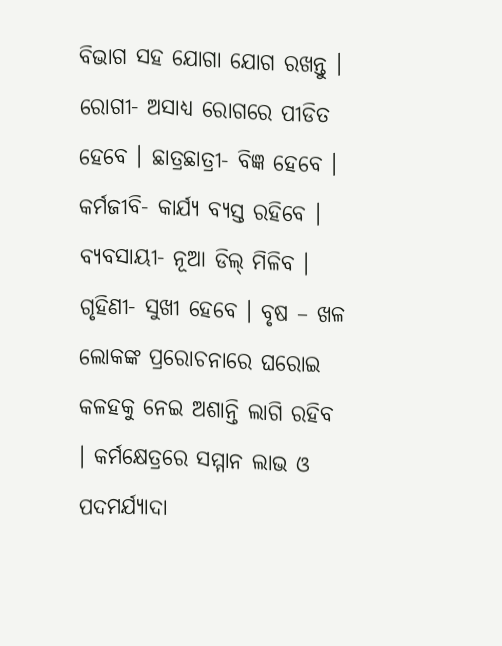ବିଭାଗ ସହ ଯୋଗା ଯୋଗ ରଖନ୍ତୁ । ରୋଗୀ- ଅସାଧ୍ୟ ରୋଗରେ ପୀଡିତ ହେବେ । ଛାତ୍ରଛାତ୍ରୀ- ବିଜ୍ଞ ହେବେ । କର୍ମଜୀବି- କାର୍ଯ୍ୟ ବ୍ୟସ୍ତ ରହିବେ । ବ୍ୟବସାୟୀ- ନୂଆ ଡିଲ୍ ମିଳିବ । ଗୃହିଣୀ- ସୁଖୀ ହେବେ । ବୃଷ – ଖଳ ଲୋକଙ୍କ ପ୍ରରୋଚନାରେ ଘରୋଇ କଳହକୁ ନେଇ ଅଶାନ୍ତି ଲାଗି ରହିବ । କର୍ମକ୍ଷେତ୍ରରେ ସମ୍ମାନ ଲାଭ ଓ ପଦମର୍ଯ୍ୟାଦା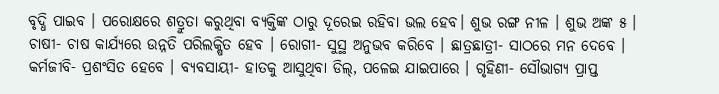ବୃଦ୍ଧି ପାଇବ । ପରୋକ୍ଷରେ ଶତ୍ରୁତା କରୁଥିବା ବ୍ୟକ୍ତିଙ୍କ ଠାରୁ ଦୂରେଇ ରହିବା ଭଲ ହେବ। ଶୁଭ ରଙ୍ଗ ନୀଳ । ଶୁଭ ଅଙ୍କ ୫ । ଚାଷୀ- ଚାଷ କାର୍ଯ୍ୟରେ ଉନ୍ନତି ପରିଲକ୍ଷିତ ହେବ । ରୋଗୀ- ସୁସ୍ଥ ଅନୁଭବ କରିବେ । ଛାତ୍ରଛାତ୍ରୀ- ସାଠରେ ମନ ଦେବେ । କର୍ମଜୀବି- ପ୍ରଶଂସିତ ହେବେ । ବ୍ୟବସାୟୀ- ହାତକୁ ଆସୁଥିବା ଡିଲ୍‌, ପଳେଇ ଯାଇପାରେ । ଗୃହିଣୀ- ସୌଭାଗ୍ୟ ପ୍ରାପ୍ତ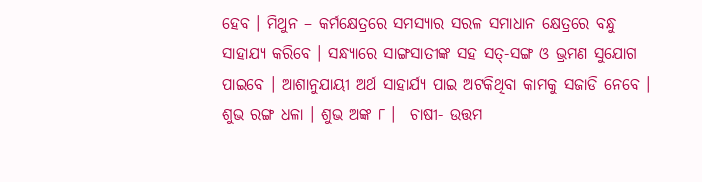ହେବ । ମିଥୁନ – କର୍ମକ୍ଷେତ୍ରରେ ସମସ୍ୟାର ସରଳ ସମାଧାନ କ୍ଷେତ୍ରରେ ବନ୍ଧୁ ସାହାଯ୍ୟ କରିବେ । ସନ୍ଧ୍ୟାରେ ସାଙ୍ଗସାତୀଙ୍କ ସହ ସତ୍‌-ସଙ୍ଗ ଓ ଭ୍ରମଣ ସୁଯୋଗ ପାଇବେ । ଆଶାନୁଯାୟୀ ଅର୍ଥ ସାହାର୍ଯ୍ୟ ପାଇ ଅଟକିଥିବା କାମକୁ ସଜାଡି ନେବେ । ଶୁଭ ରଙ୍ଗ ଧଳା । ଶୁଭ ଅଙ୍କ ୮ ।  ଚାଷୀ- ଉତ୍ତମ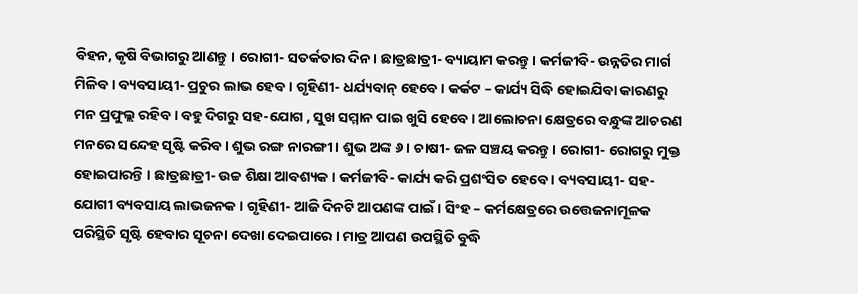ବିହନ, କୃଷି ବିଭାଗରୁ ଆଣନ୍ତୁ । ରୋଗୀ- ସତର୍କତାର ଦିନ । ଛାତ୍ରଛାତ୍ରୀ- ବ୍ୟାୟାମ କରନ୍ତୁ । କର୍ମଜୀବି- ଉନ୍ନତିର ମାର୍ଗ ମିଳିବ । ବ୍ୟବସାୟୀ- ପ୍ରଚୁର ଲାଭ ହେବ । ଗୃହିଣୀ- ଧର୍ଯ୍ୟବାନ୍ ହେବେ । କର୍କଟ – କାର୍ଯ୍ୟ ସିଦ୍ଧି ହୋଇଯିବା କାରଣରୁ ମନ ପ୍ରଫୁଲ୍ଲ ରହିବ । ବହୁ ଦିଗରୁ ସହ-ଯୋଗ , ସୁଖ ସମ୍ମାନ ପାଇ ଖୁସି ହେବେ । ଆଲୋଚନା କ୍ଷେତ୍ରରେ ବନ୍ଧୁଙ୍କ ଆଚରଣ ମନରେ ସନ୍ଦେହ ସୃଷ୍ଟି କରିବ । ଶୁଭ ରଙ୍ଗ ନାରଙ୍ଗୀ । ଶୁଭ ଅଙ୍କ ୬ । ଚାଷୀ- ଜଳ ସଞ୍ଚୟ କରନ୍ତୁ । ରୋଗୀ- ରୋଗରୁ ମୁକ୍ତ ହୋଇପାରନ୍ତି । ଛାତ୍ରଛାତ୍ରୀ- ଉଚ୍ଚ ଶିକ୍ଷା ଆବଶ୍ୟକ । କର୍ମଜୀବି- କାର୍ଯ୍ୟ କରି ପ୍ରଶଂସିତ ହେବେ । ବ୍ୟବସାୟୀ- ସହ-ଯୋଗୀ ବ୍ୟବସାୟ ଲାଭଜନକ । ଗୃହିଣୀ- ଆଜି ଦିନଟି ଆପଣଙ୍କ ପାଇଁ । ସିଂହ – କର୍ମକ୍ଷେତ୍ରରେ ଉତ୍ତେଜନାମୂଳକ ପରିସ୍ଥିତି ସୃଷ୍ଟି ହେବାର ସୂଚନା ଦେଖା ଦେଇପାରେ । ମାତ୍ର ଆପଣ ଉପସ୍ଥିତି ବୁଦ୍ଧି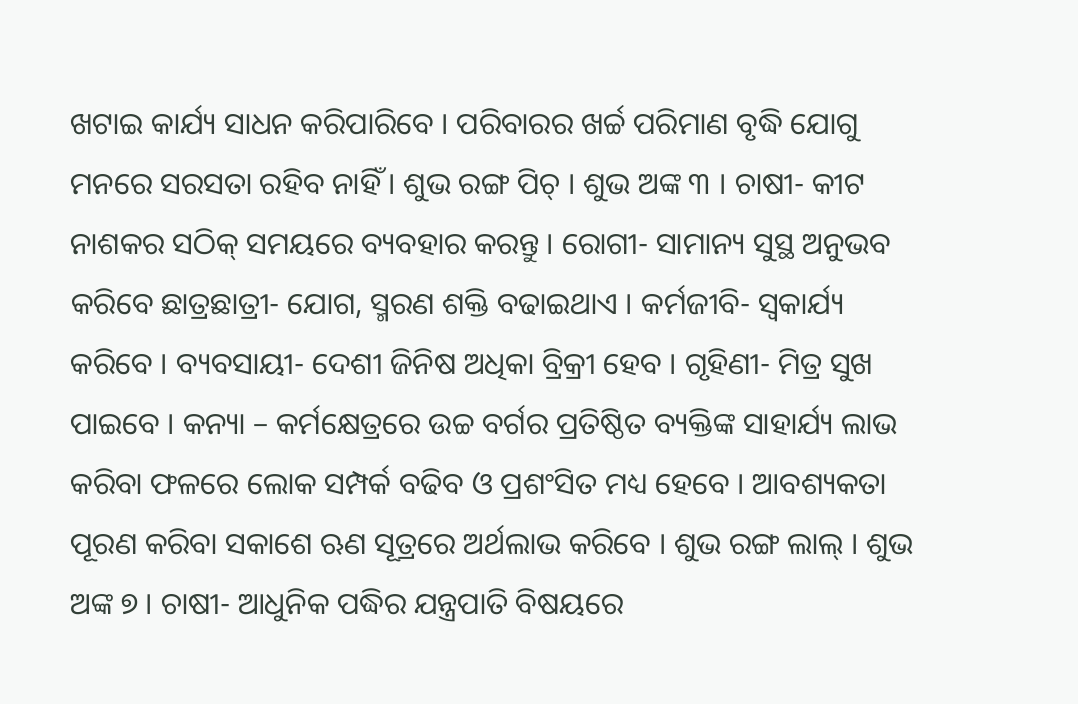ଖଟାଇ କାର୍ଯ୍ୟ ସାଧନ କରିପାରିବେ । ପରିବାରର ଖର୍ଚ୍ଚ ପରିମାଣ ବୃଦ୍ଧି ଯୋଗୁ ମନରେ ସରସତା ରହିବ ନାହିଁ । ଶୁଭ ରଙ୍ଗ ପିଚ୍ । ଶୁଭ ଅଙ୍କ ୩ । ଚାଷୀ- କୀଟ ନାଶକର ସଠିକ୍ ସମୟରେ ବ୍ୟବହାର କରନ୍ତୁ । ରୋଗୀ- ସାମାନ୍ୟ ସୁସ୍ଥ ଅନୁଭବ କରିବେ ଛାତ୍ରଛାତ୍ରୀ- ଯୋଗ, ସ୍ମରଣ ଶକ୍ତି ବଢାଇଥାଏ । କର୍ମଜୀବି- ସ୍ୱକାର୍ଯ୍ୟ କରିବେ । ବ୍ୟବସାୟୀ- ଦେଶୀ ଜିନିଷ ଅଧିକା ବ୍ରିକ୍ରୀ ହେବ । ଗୃହିଣୀ- ମିତ୍ର ସୁଖ ପାଇବେ । କନ୍ୟା – କର୍ମକ୍ଷେତ୍ରରେ ଉଚ୍ଚ ବର୍ଗର ପ୍ରତିଷ୍ଠିତ ବ୍ୟକ୍ତିଙ୍କ ସାହାର୍ଯ୍ୟ ଲାଭ କରିବା ଫଳରେ ଲୋକ ସମ୍ପର୍କ ବଢିବ ଓ ପ୍ରଶଂସିତ ମଧ୍ୟ ହେବେ । ଆବଶ୍ୟକତା ପୂରଣ କରିବା ସକାଶେ ଋଣ ସୂତ୍ରରେ ଅର୍ଥଲାଭ କରିବେ । ଶୁଭ ରଙ୍ଗ ଲାଲ୍ । ଶୁଭ ଅଙ୍କ ୭ । ଚାଷୀ- ଆଧୁନିକ ପଦ୍ଧିର ଯନ୍ତ୍ରପାତି ବିଷୟରେ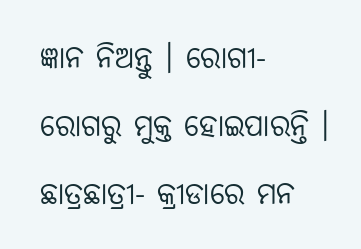ଜ୍ଞାନ ନିଅନ୍ତୁ । ରୋଗୀ- ରୋଗରୁ ମୁକ୍ତ ହୋଇପାରନ୍ତି । ଛାତ୍ରଛାତ୍ରୀ- କ୍ରୀଡାରେ ମନ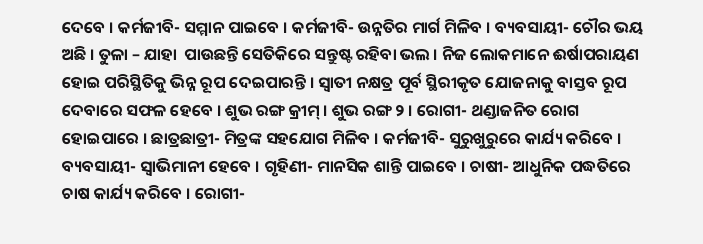ଦେବେ । କର୍ମଜୀବି- ସମ୍ମାନ ପାଇବେ । କର୍ମଜୀବି- ଉନ୍ନତିର ମାର୍ଗ ମିଳିବ । ବ୍ୟବସାୟୀ- ଚୌର ଭୟ ଅଛି । ତୁଳା – ଯାହା  ପାଉଛନ୍ତି ସେତିକିରେ ସନ୍ତୁଷ୍ଟ ରହିବା ଭଲ । ନିଜ ଲୋକମାନେ ଈର୍ଷାପରାୟଣ ହୋଇ ପରିସ୍ଥିତିକୁ ଭିନ୍ନ ରୂପ ଦେଇପାରନ୍ତି । ସ୍ୱାତୀ ନକ୍ଷତ୍ର ପୂର୍ବ ସ୍ଥିରୀକୃତ ଯୋଜନାକୁ ବାସ୍ତବ ରୂପ ଦେବାରେ ସଫଳ ହେବେ । ଶୁଭ ରଙ୍ଗ କ୍ରୀମ୍ । ଶୁଭ ରଙ୍ଗ ୨ । ରୋଗୀ- ଥଣ୍ଡାଜନିତ ରୋଗ ହୋଇପାରେ । ଛାତ୍ରଛାତ୍ରୀ- ମିତ୍ରଙ୍କ ସହଯୋଗ ମିଳିବ । କର୍ମଜୀବି- ସୁରୁଖୁରୁରେ କାର୍ଯ୍ୟ କରିବେ । ବ୍ୟବସାୟୀ- ସ୍ୱାଭିମାନୀ ହେବେ । ଗୃହିଣୀ- ମାନସିକ ଶାନ୍ତି ପାଇବେ । ଚାଷୀ- ଆଧୁନିକ ପଦ୍ଧତିରେ ଚାଷ କାର୍ଯ୍ୟ କରିବେ । ରୋଗୀ-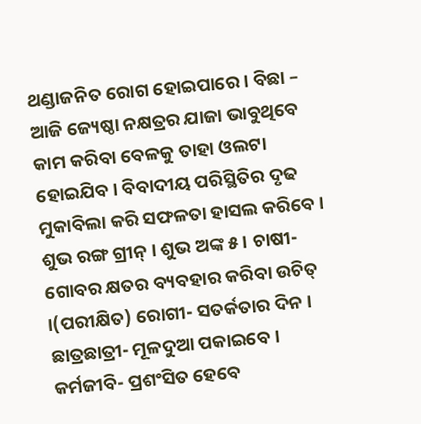ଥଣ୍ଡାଜନିତ ରୋଗ ହୋଇପାରେ । ବିଛା – ଆଜି ଜ୍ୟେଷ୍ଠା ନକ୍ଷତ୍ରର ଯାଜା ଭାବୁଥିବେ କାମ କରିବା ବେଳକୁ ତାହା ଓଲଟା ହୋଇଯିବ । ବିବାଦୀୟ ପରିସ୍ଥିତିର ଦୃଢ ମୁକାବିଲା କରି ସଫଳତା ହାସଲ କରିବେ । ଶୁଭ ରଙ୍ଗ ଗ୍ରୀନ୍ । ଶୁଭ ଅଙ୍କ ୫ । ଚାଷୀ- ଗୋବର କ୍ଷତର ବ୍ୟବହାର କରିବା ଉଚିତ୍ ।(ପରୀକ୍ଷିତ) ରୋଗୀ- ସତର୍କତାର ଦିନ । ଛାତ୍ରଛାତ୍ରୀ- ମୂଳଦୁଆ ପକାଇବେ । କର୍ମଜୀବି- ପ୍ରଶଂସିତ ହେବେ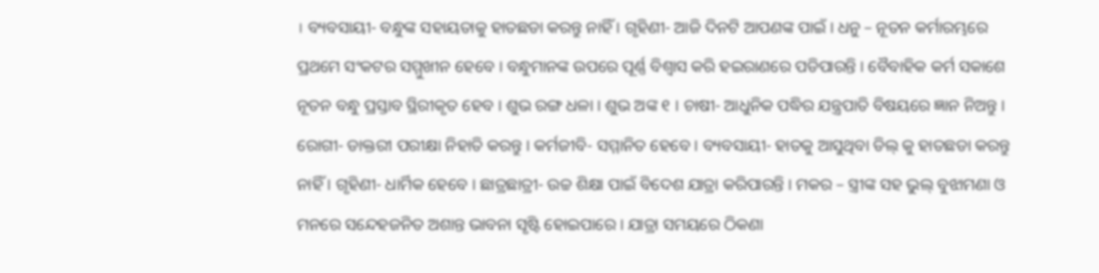। ବ୍ୟବସାୟୀ- ବନ୍ଧୁଙ୍କ ସହାୟତାକୁ ହାତଛଡା କରନ୍ତୁ ନାହିଁ । ଗୃହିଣୀ- ଆଜି ଦିନଟି ଆପଣଙ୍କ ପାଇଁ । ଧନୁ – ନୂତନ କର୍ମାରମ୍ଭରେ ପ୍ରଥମେ ସଂକଟର ସମ୍ମୁଖୀନ ହେବେ । ବନ୍ଧୁମାନଙ୍କ ଉପରେ ପୂର୍ଣ୍ଣ ବିଶ୍ୱାସ କରି ହଇରାଣରେ ପଡିପାରନ୍ତି । ବୈବାହିକ କର୍ମ ସକାଶେ ନୂତନ ବନ୍ଧୁ ପ୍ରସ୍ତାବ ସ୍ଥିରୀକୃତ ହେବ । ଶୁଭ ରଙ୍ଗ ଧଳା । ଶୁଭ ଅଙ୍କ ୧ । ଚାଷୀ- ଆଧୁନିକ ପଦ୍ଧିର ଯନ୍ତ୍ରପାତି ବିଷୟରେ ଜ୍ଞାନ ନିଅନ୍ତୁ । ରୋଗୀ- ଡାକ୍ତରୀ ପରୀକ୍ଷା ନିହାତି କରନ୍ତୁ । କର୍ମଜୀବି- ସମ୍ମାନିତ ହେବେ । ବ୍ୟବସାୟୀ- ହାତକୁ ଆସୁଥିବା ଡିଲ୍ କୁ ହାତଛଡା କରନ୍ତୁ ନାହିଁ । ଗୃହିଣୀ- ଧାର୍ମିକ ହେବେ । ଛାତ୍ରଛାତ୍ରୀ- ଉଚ୍ଚ ଶିକ୍ଷା ପାଇଁ ବିଦେଶ ଯାତ୍ରା କରିପାରନ୍ତି । ମକର – ସ୍ତ୍ରୀଙ୍କ ସହ ଭୁଲ୍ ବୁଝାମଣା ଓ ମନରେ ସନ୍ଦେହଜନିତ ଅଶାନ୍ତ ଭାବନା ସୃଷ୍ଟି ହୋଇପାରେ । ଯାତ୍ରା ସମୟରେ ଠିକଣା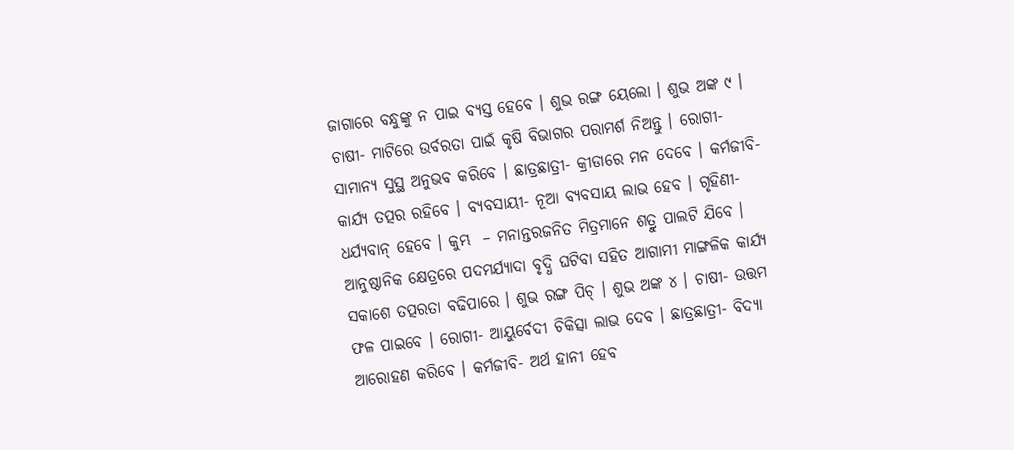ଜାଗାରେ ବନ୍ଧୁଙ୍କୁ ନ ପାଇ ବ୍ୟସ୍ତ ହେବେ । ଶୁଭ ରଙ୍ଗ ୟେଲୋ । ଶୁଭ ଅଙ୍କ ୯ । ଚାଷୀ- ମାଟିରେ ଉର୍ବରତା ପାଇଁ କୃଷି ବିଭାଗର ପରାମର୍ଶ ନିଅନ୍ତୁ । ରୋଗୀ- ସାମାନ୍ୟ ସୁସ୍ଥ ଅନୁଭବ କରିବେ । ଛାତ୍ରଛାତ୍ରୀ- କ୍ରୀଡାରେ ମନ ଦେବେ । କର୍ମଜୀବି- କାର୍ଯ୍ୟ ତତ୍ପର ରହିବେ । ବ୍ୟବସାୟୀ- ନୂଆ ବ୍ୟବସାୟ ଲାଭ ହେବ । ଗୃହିଣୀ- ଧର୍ଯ୍ୟବାନ୍ ହେବେ । କୁମ୍ଭ  – ମନାନ୍ତରଜନିତ ମିତ୍ରମାନେ ଶତ୍ରୁ ପାଲଟି ଯିବେ । ଆନୁଷ୍ଠାନିକ କ୍ଷେତ୍ରରେ ପଦମର୍ଯ୍ୟାଦା ବୃଦ୍ଧି ଘଟିବା ସହିତ ଆଗାମୀ ମାଙ୍ଗଳିକ କାର୍ଯ୍ୟ ସକାଶେ ତତ୍ପରତା ବଢିପାରେ । ଶୁଭ ରଙ୍ଗ ପିଚ୍ । ଶୁଭ ଅଙ୍କ ୪ । ଚାଷୀ- ଉତ୍ତମ ଫଳ ପାଇବେ । ରୋଗୀ- ଆୟୁର୍ବେଦୀ ଚିକିତ୍ସା ଲାଭ ଦେବ । ଛାତ୍ରଛାତ୍ରୀ- ବିଦ୍ୟା ଆରୋହଣ କରିବେ । କର୍ମଜୀବି- ଅର୍ଥ ହାନୀ ହେବ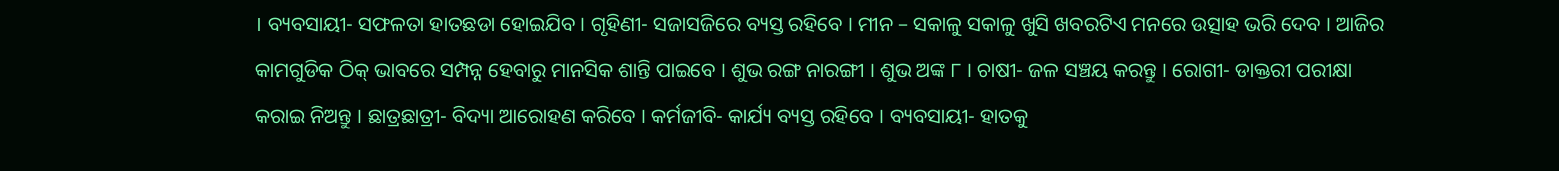। ବ୍ୟବସାୟୀ- ସଫଳତା ହାତଛଡା ହୋଇଯିବ । ଗୃହିଣୀ- ସଜାସଜିରେ ବ୍ୟସ୍ତ ରହିବେ । ମୀନ – ସକାଳୁ ସକାଳୁ ଖୁସି ଖବରଟିଏ ମନରେ ଉତ୍ସାହ ଭରି ଦେବ । ଆଜିର କାମଗୁଡିକ ଠିକ୍ ଭାବରେ ସମ୍ପନ୍ନ ହେବାରୁ ମାନସିକ ଶାନ୍ତି ପାଇବେ । ଶୁଭ ରଙ୍ଗ ନାରଙ୍ଗୀ । ଶୁଭ ଅଙ୍କ ୮ । ଚାଷୀ- ଜଳ ସଞ୍ଚୟ କରନ୍ତୁ । ରୋଗୀ- ଡାକ୍ତରୀ ପରୀକ୍ଷା କରାଇ ନିଅନ୍ତୁ । ଛାତ୍ରଛାତ୍ରୀ- ବିଦ୍ୟା ଆରୋହଣ କରିବେ । କର୍ମଜୀବି- କାର୍ଯ୍ୟ ବ୍ୟସ୍ତ ରହିବେ । ବ୍ୟବସାୟୀ- ହାତକୁ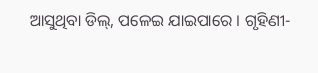ଆସୁଥିବା ଡିଲ୍‌, ପଳେଇ ଯାଇପାରେ । ଗୃହିଣୀ-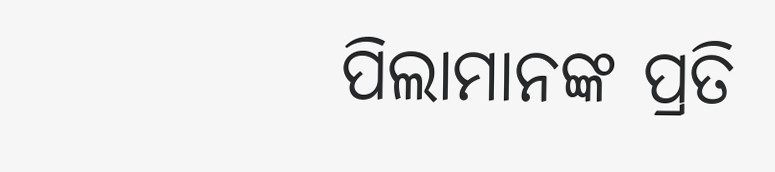ପିଲାମାନଙ୍କ ପ୍ରତି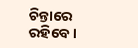ଚିନ୍ତାରେ ରହିବେ ।